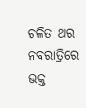ଚଳିତ ଥର ନବରାତ୍ରିରେ ଭକ୍ତ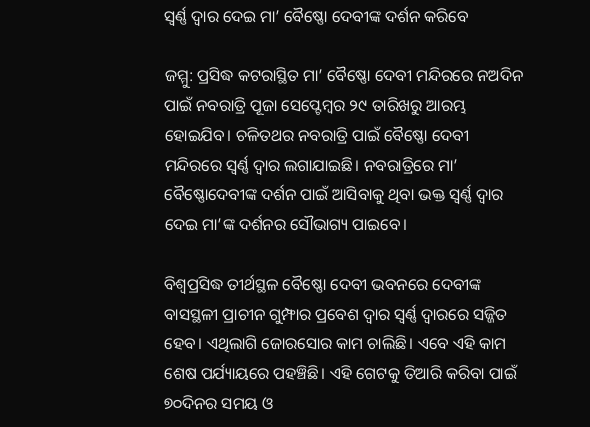ସ୍ୱର୍ଣ୍ଣ ଦ୍ୱାର ଦେଇ ମା’ ବୈଷ୍ଣୋ ଦେବୀଙ୍କ ଦର୍ଶନ କରିବେ

ଜମ୍ମୁ: ପ୍ରସିଦ୍ଧ କଟରାସ୍ଥିତ ମା’ ବୈଷ୍ଣୋ ଦେବୀ ମନ୍ଦିରରେ ନଅଦିନ ପାଇଁ ନବରାତ୍ରି ପୂଜା ସେପ୍ଟେମ୍ବର ୨୯ ତାରିଖରୁ ଆରମ୍ଭ ହୋଇଯିବ। ଚଳିତଥର ନବରାତ୍ରି ପାଇଁ ବୈଷ୍ଣୋ ଦେବୀ ମନ୍ଦିରରେ ସ୍ୱର୍ଣ୍ଣ ଦ୍ୱାର ଲଗାଯାଇଛି। ନବରାତ୍ରିରେ ମା’ ବୈଷ୍ଣୋଦେବୀଙ୍କ ଦର୍ଶନ ପାଇଁ ଆସିବାକୁ ଥିବା ଭକ୍ତ ସ୍ୱର୍ଣ୍ଣ ଦ୍ୱାର ଦେଇ ମା’ଙ୍କ ଦର୍ଶନର ସୌଭାଗ୍ୟ ପାଇବେ।

ବିଶ୍ୱପ୍ରସିଦ୍ଧ ତୀର୍ଥସ୍ଥଳ ବୈଷ୍ଣୋ ଦେବୀ ଭବନରେ ଦେବୀଙ୍କ ବାସସ୍ଥଳୀ ପ୍ରାଚୀନ ଗୁମ୍ଫାର ପ୍ରବେଶ ଦ୍ୱାର ସ୍ୱର୍ଣ୍ଣ ଦ୍ୱାରରେ ସଜ୍ଜିତ ହେବ। ଏଥିଲାଗି ଜୋରସୋର କାମ ଚାଲିଛି। ଏବେ ଏହି କାମ ଶେଷ ପର୍ଯ୍ୟାୟରେ ପହଞ୍ଚିଛି। ଏହି ଗେଟକୁ ତିଆରି କରିବା ପାଇଁ ୭୦ଦିନର ସମୟ ଓ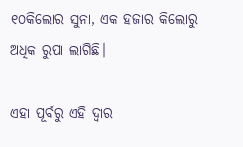୧୦କିଲୋର ସୁନା, ଏକ ହଜାର କିଲୋରୁ ଅଧିକ ରୁପା ଲାଗିଛି।

ଏହା ପୂର୍ବରୁ ଏହି ଦ୍ୱାର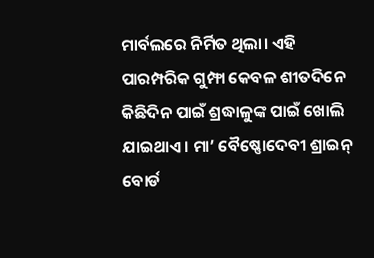ମାର୍ବଲରେ ନିର୍ମିତ ଥିଲା। ଏହି ପାରମ୍ପରିକ ଗୁମ୍ଫା କେବଳ ଶୀତଦିନେ କିଛିଦିନ ପାଇଁ ଶ୍ରଦ୍ଧାଳୁଙ୍କ ପାଇଁ ଖୋଲି ଯାଇଥାଏ। ମା’ ବୈଷ୍ଣୋଦେବୀ ଶ୍ରାଇନ୍‌ ବୋର୍ଡ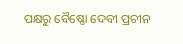ପକ୍ଷରୁ ବୈଷ୍ଣୋ ଦେବୀ ପ୍ରଚୀନ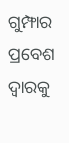ଗୁମ୍ଫାର ପ୍ରବେଶ ଦ୍ୱାରକୁ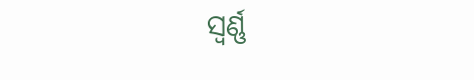ସ୍ୱର୍ଣ୍ଣ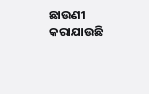ଛାଉଣୀ କରାଯାଉଛି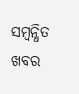ସମ୍ବନ୍ଧିତ ଖବର